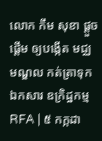លោក កឹម សុខា ផ្ដួចផ្ដើម ឲ្យបង្កើត មជ្ឈមណ្ឌល កត់ត្រាទុក ឯកសារ ឧក្រិដ្ឋកម្ម
RFA | ៥ កក្កដា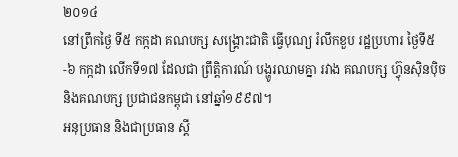២០១៤
នៅព្រឹកថ្ងៃ ទី៥ កក្កដា គណបក្ស សង្គ្រោះជាតិ ធ្វើបុណ្យ រំលឹកខួប រដ្ឋប្រហារ ថ្ងៃទី៥-៦ កក្កដា លើកទី១៧ ដែលជា ព្រឹត្តិការណ៍ បង្ហូរឈាមគ្នា រវាង គណបក្ស ហ៊្វុនស៊ិនប៉ិច និងគណបក្ស ប្រជាជនកម្ពុជា នៅឆ្នាំ១៩៩៧។
អនុប្រធាន និងជាប្រធាន ស្ដី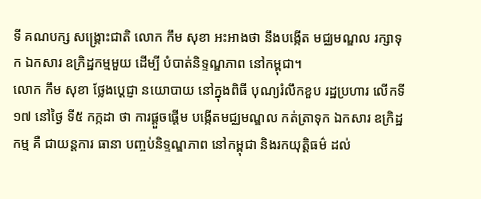ទី គណបក្ស សង្គ្រោះជាតិ លោក កឹម សុខា អះអាងថា នឹងបង្កើត មជ្ឈមណ្ឌល រក្សាទុក ឯកសារ ឧក្រិដ្ឋកម្មមួយ ដើម្បី បំបាត់និទ្ទណ្ឌភាព នៅកម្ពុជា។
លោក កឹម សុខា ថ្លែងប្ដេជ្ញា នយោបាយ នៅក្នុងពិធី បុណ្យរំលឹកខួប រដ្ឋប្រហារ លើកទី១៧ នៅថ្ងៃ ទី៥ កក្កដា ថា ការផ្ដួចផ្ដើម បង្កើតមជ្ឈមណ្ឌល កត់ត្រាទុក ឯកសារ ឧក្រិដ្ឋកម្ម គឺ ជាយន្តការ ធានា បញ្ចប់និទ្ទណ្ឌភាព នៅកម្ពុជា និងរកយុត្តិធម៌ ដល់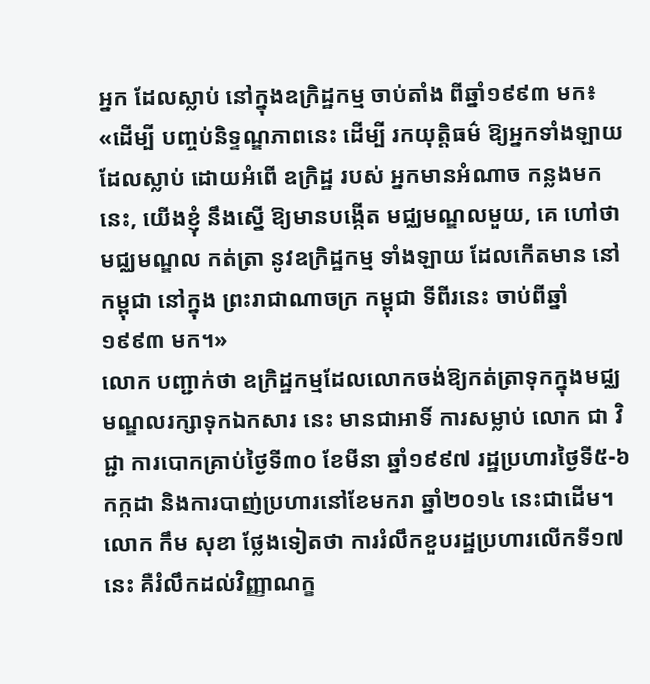អ្នក ដែលស្លាប់ នៅក្នុងឧក្រិដ្ឋកម្ម ចាប់តាំង ពីឆ្នាំ១៩៩៣ មក៖ «ដើម្បី បញ្ចប់និទ្ទណ្ឌភាពនេះ ដើម្បី រកយុត្តិធម៌ ឱ្យអ្នកទាំងឡាយ ដែលស្លាប់ ដោយអំពើ ឧក្រិដ្ឋ របស់ អ្នកមានអំណាច កន្លងមកនេះ, យើងខ្ញុំ នឹងស្នើ ឱ្យមានបង្កើត មជ្ឈមណ្ឌលមួយ, គេ ហៅថា មជ្ឈមណ្ឌល កត់ត្រា នូវឧក្រិដ្ឋកម្ម ទាំងឡាយ ដែលកើតមាន នៅកម្ពុជា នៅក្នុង ព្រះរាជាណាចក្រ កម្ពុជា ទីពីរនេះ ចាប់ពីឆ្នាំ ១៩៩៣ មក។»
លោក បញ្ជាក់ថា ឧក្រិដ្ឋកម្មដែលលោកចង់ឱ្យកត់ត្រាទុកក្នុងមជ្ឈមណ្ឌលរក្សាទុកឯកសារ នេះ មានជាអាទិ៍ ការសម្លាប់ លោក ជា វិជ្ជា ការបោកគ្រាប់ថ្ងៃទី៣០ ខែមីនា ឆ្នាំ១៩៩៧ រដ្ឋប្រហារថ្ងៃទី៥-៦ កក្កដា និងការបាញ់ប្រហារនៅខែមករា ឆ្នាំ២០១៤ នេះជាដើម។
លោក កឹម សុខា ថ្លែងទៀតថា ការរំលឹកខួបរដ្ឋប្រហារលើកទី១៧ នេះ គឺរំលឹកដល់វិញ្ញាណក្ខ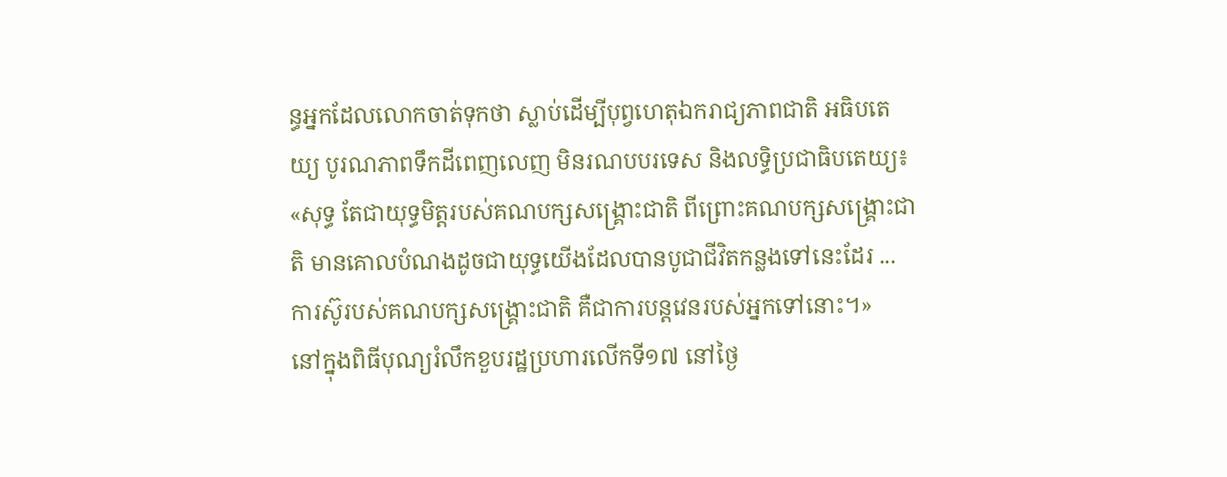ន្ធអ្នកដែលលោកចាត់ទុកថា ស្លាប់ដើម្បីបុព្វហេតុឯករាជ្យភាពជាតិ អធិបតេយ្យ បូរណភាពទឹកដីពេញលេញ មិនរណបបរទេស និងលទ្ធិប្រជាធិបតេយ្យ៖ «សុទ្ធ តែជាយុទ្ធមិត្តរបស់គណបក្សសង្គ្រោះជាតិ ពីព្រោះគណបក្សសង្គ្រោះជាតិ មានគោលបំណងដូចជាយុទ្ធយើងដែលបានបូជាជីវិតកន្លងទៅនេះដែរ ... ការស៊ូរបស់គណបក្សសង្គ្រោះជាតិ គឺជាការបន្តវេនរបស់អ្នកទៅនោះ។»
នៅក្នុងពិធីបុណ្យរំលឹកខួបរដ្ឋប្រហារលើកទី១៧ នៅថ្ងៃ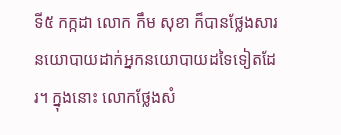ទី៥ កក្កដា លោក កឹម សុខា ក៏បានថ្លែងសារនយោបាយដាក់អ្នកនយោបាយដទៃទៀតដែរ។ ក្នុងនោះ លោកថ្លែងសំ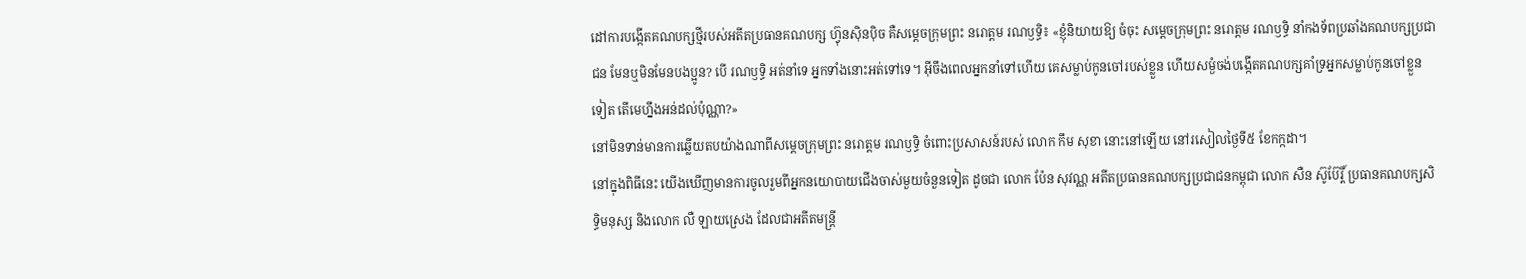ដៅការបង្កើតគណបក្សថ្មីរបស់អតីតប្រធានគណបក្ស ហ៊្វុនស៊ិនប៉ិច គឺសម្ដេចក្រុមព្រះ នរោត្ដម រណឫទ្ធិ៖ «ខ្ញុំនិយាយឱ្យ ចំចុះ សម្ដេចក្រុមព្រះ នរោត្ដម រណឫទ្ធិ នាំកងទ័ពប្រឆាំងគណបក្សប្រជាជន មែនឬមិនមែនបងប្អូន? បើ រណឫទ្ធិ អត់នាំទេ អ្នកទាំងនោះអត់ទៅទេ។ អ៊ីចឹងពេលអ្នកនាំទៅហើយ គេសម្លាប់កូនចៅរបស់ខ្លួន ហើយសម្ងំចង់បង្កើតគណបក្សគាំទ្រអ្នកសម្លាប់កូនចៅខ្លួនទៀត តើមេហ្នឹងអន់ដល់ប៉ុណ្ណា?»
នៅមិនទាន់មានការឆ្លើយតបយ៉ាងណាពីសម្ដេចក្រុមព្រះ នរោត្តម រណឫទ្ធិ ចំពោះប្រសាសន៍របស់ លោក កឹម សុខា នោះនៅឡើយ នៅរសៀលថ្ងៃទី៥ ខែកក្កដា។
នៅក្នុងពិធីនេះ យើងឃើញមានការចូលរួមពីអ្នកនយោបាយជើងចាស់មួយចំនួនទៀត ដូចជា លោក ប៉ែន សុវណ្ណ អតីតប្រធានគណបក្សប្រជាជនកម្ពុជា លោក សឺន ស៊ូប៊ែរ្តិ៍ ប្រធានគណបក្សសិទ្ធិមនុស្ស និងលោក លឺ ឡាយស្រេង ដែលជាអតីតមន្ត្រី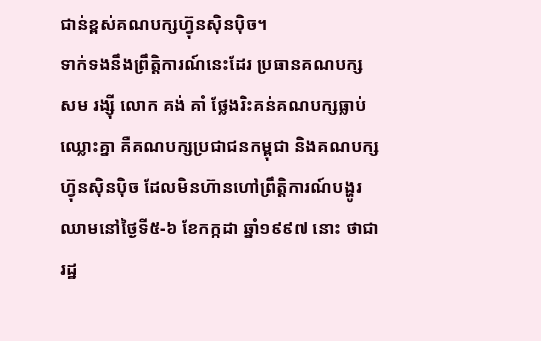ជាន់ខ្ពស់គណបក្សហ៊្វុនស៊ិនប៉ិច។
ទាក់ទងនឹងព្រឹត្តិការណ៍នេះដែរ ប្រធានគណបក្ស សម រង្ស៊ី លោក គង់ គាំ ថ្លែងរិះគន់គណបក្សធ្លាប់ឈ្លោះគ្នា គឺគណបក្សប្រជាជនកម្ពុជា និងគណបក្សហ៊្វុនស៊ិនប៉ិច ដែលមិនហ៊ានហៅព្រឹត្តិការណ៍បង្ហូរឈាមនៅថ្ងៃទី៥-៦ ខែកក្កដា ឆ្នាំ១៩៩៧ នោះ ថាជារដ្ឋ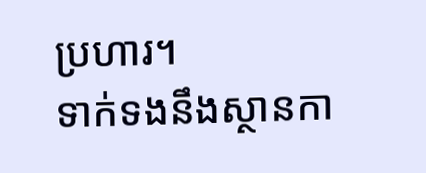ប្រហារ។
ទាក់ទងនឹងស្ថានកា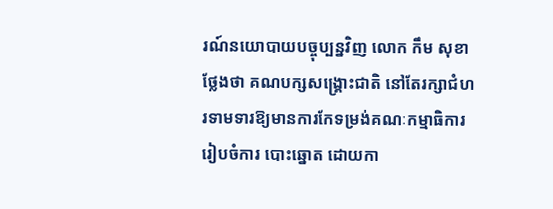រណ៍នយោបាយបច្ចុប្បន្នវិញ លោក កឹម សុខា ថ្លែងថា គណបក្សសង្គ្រោះជាតិ នៅតែរក្សាជំហរទាមទារឱ្យមានការកែទម្រង់គណៈកម្មាធិការរៀបចំការ បោះឆ្នោត ដោយកា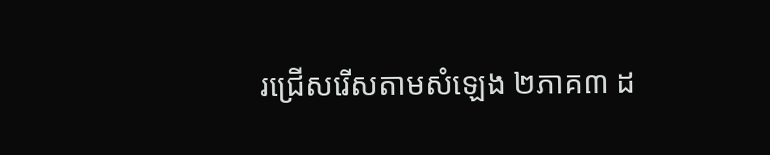រជ្រើសរើសតាមសំឡេង ២ភាគ៣ ដ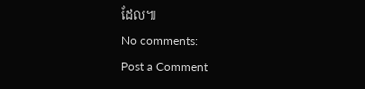ដែល៕
No comments:
Post a Comment